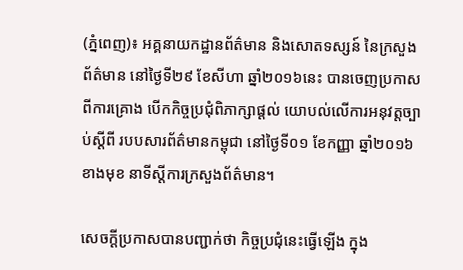(ភ្នំពេញ)៖ អគ្គនាយកដ្ឋានព័ត៌មាន និងសោតទស្សន៍ នៃក្រសួងព័ត៌មាន នៅថ្ងៃទី២៩ ខែសីហា ឆ្នាំ២០១៦នេះ បានចេញប្រកាសពីការគ្រោង បើកកិច្ចប្រជុំពិភាក្សាផ្ដល់ យោបល់លើការអនុវត្តច្បាប់ស្ដីពី របបសារព័ត៌មានកម្ពុជា នៅថ្ងៃទី០១ ខែកញ្ញា ឆ្នាំ២០១៦ ខាងមុខ នាទីស្ដីការក្រសួងព័ត៌មាន។

សេចក្ដីប្រកាសបានបញ្ជាក់ថា កិច្ចប្រជុំនេះធ្វើឡើង ក្នុង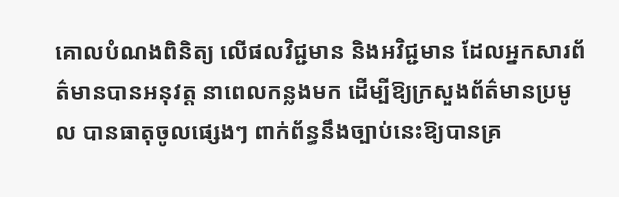គោលបំណងពិនិត្យ លើផលវិជ្ជមាន និងអវិជ្ជមាន ដែលអ្នកសារព័ត៌មានបានអនុវត្ត នាពេលកន្លងមក ដើម្បីឱ្យក្រសួងព័ត៌មានប្រមូល បានធាតុចូលផ្សេងៗ ពាក់ព័ន្ធនឹងច្បាប់នេះឱ្យបានគ្រ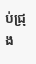ប់ជ្រុង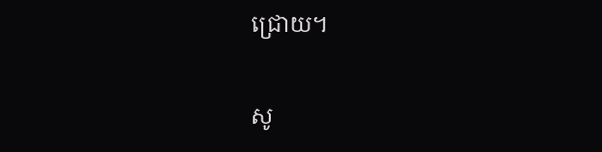ជ្រោយ។

សូ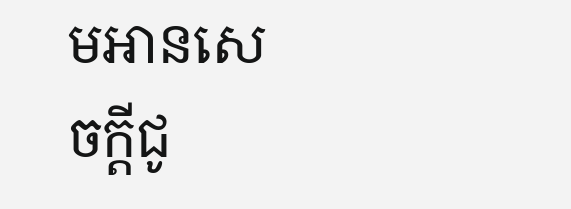មអានសេចក្ដីជូ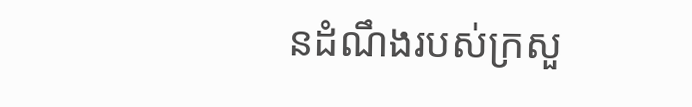នដំណឹងរបស់ក្រសួ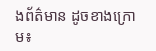ងព័ត៌មាន ដូចខាងក្រោម៖